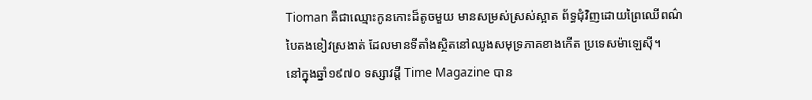Tioman គឺជាឈ្មោះកូនកោះដ៏តូចមួយ មានសម្រស់ស្រស់ស្អាត ព័ទ្ធជុំវិញដោយព្រៃឈើពណ៌
បៃតងខៀវស្រងាត់ ដែលមានទីតាំងស្ថិតនៅឈូងសមុទ្រភាគខាងកើត ប្រទេសម៉ាឡេស៊ី។
នៅក្នុងឆ្នាំ១៩៧០ ទស្សាវដ្តី Time Magazine បាន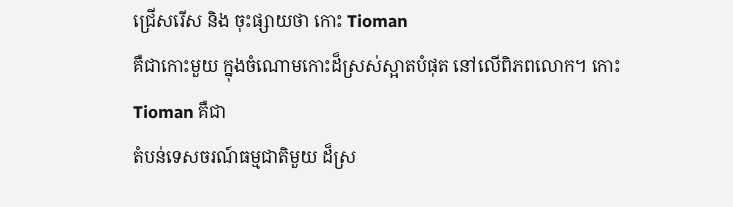ជ្រើសរើស និង ចុះផ្សាយថា កោះ Tioman
គឺជាកោះមួយ ក្នុងចំណោមកោះដ៏ស្រស់ស្អាតបំផុត នៅលើពិភពលោក។ កោះ Tioman គឺជា
តំបន់ទេសចរណ៍ធម្មជាតិមួយ ដ៏ស្រ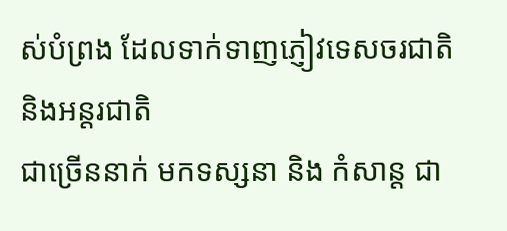ស់បំព្រង ដែលទាក់ទាញភ្ញៀវទេសចរជាតិ និងអន្តរជាតិ
ជាច្រើននាក់ មកទស្សនា និង កំសាន្ត ជា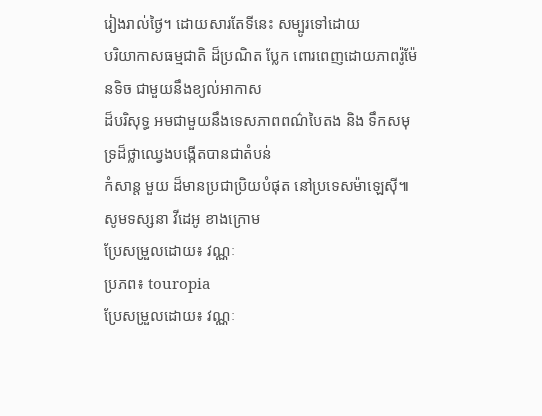រៀងរាល់ថ្ងៃ។ ដោយសារតែទីនេះ សម្បូរទៅដោយ
បរិយាកាសធម្មជាតិ ដ៏ប្រណិត ប្លែក ពោរពេញដោយភាពរ៉ូម៉ែនទិច ជាមួយនឹងខ្យល់អាកាស
ដ៏បរិសុទ្ធ អមជាមួយនឹងទេសភាពពណ៌បៃតង និង ទឹកសមុទ្រដ៏ថ្លាឈ្វេងបង្កើតបានជាតំបន់
កំសាន្ត មួយ ដ៏មានប្រជាប្រិយបំផុត នៅប្រទេសម៉ាឡេស៊ី៕
សូមទស្សនា វីដេអូ ខាងក្រោម
ប្រែសម្រួលដោយ៖ វណ្ណៈ
ប្រភព៖ touropia
ប្រែសម្រួលដោយ៖ វណ្ណៈ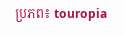ប្រភព៖ touropia